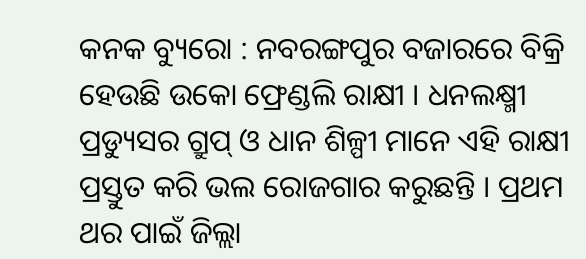କନକ ବ୍ୟୁରୋ : ନବରଙ୍ଗପୁର ବଜାରରେ ବିକ୍ରି ହେଉଛି ଉକୋ ଫ୍ରେଣ୍ଡଲି ରାକ୍ଷୀ । ଧନଲକ୍ଷ୍ମୀ ପ୍ରଡ୍ୟୁସର ଗ୍ରୁପ୍ ଓ ଧାନ ଶିଳ୍ପୀ ମାନେ ଏହି ରାକ୍ଷୀ ପ୍ରସ୍ତୁତ କରି ଭଲ ରୋଜଗାର କରୁଛନ୍ତି । ପ୍ରଥମ ଥର ପାଇଁ ଜିଲ୍ଲା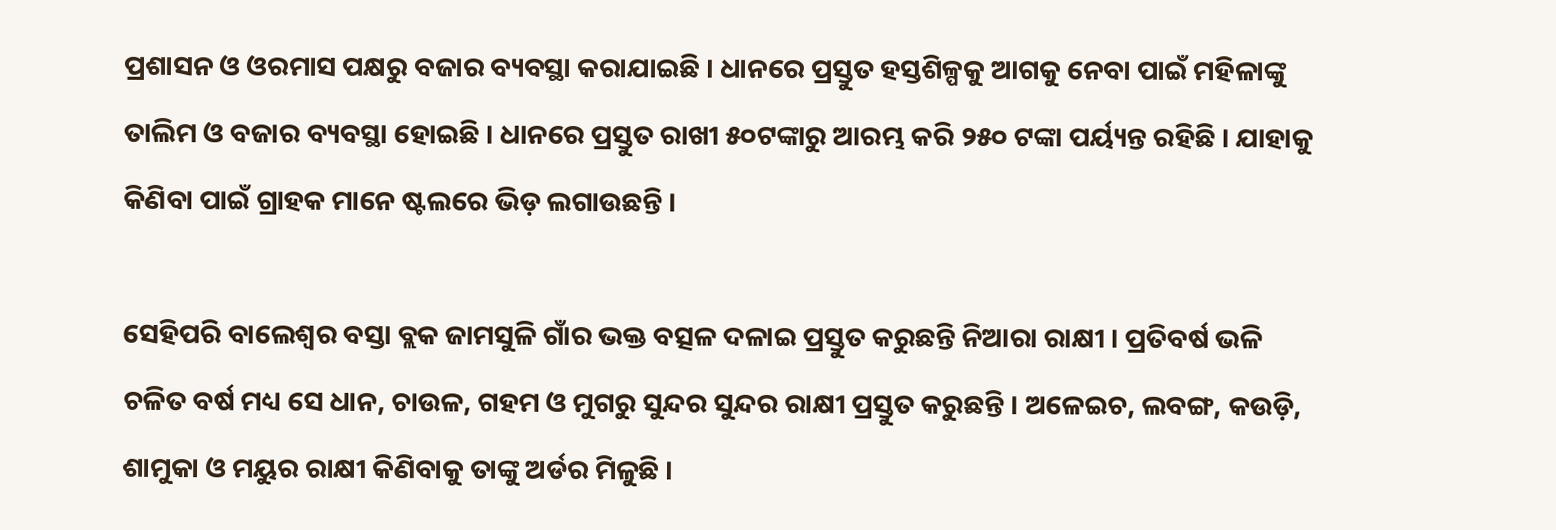ପ୍ରଶାସନ ଓ ଓରମାସ ପକ୍ଷରୁ ବଜାର ବ୍ୟବସ୍ଥା କରାଯାଇଛି । ଧାନରେ ପ୍ରସ୍ତୁତ ହସ୍ତଶିଳ୍ପକୁ ଆଗକୁ ନେବା ପାଇଁ ମହିଳାଙ୍କୁ ତାଲିମ ଓ ବଜାର ବ୍ୟବସ୍ଥା ହୋଇଛି । ଧାନରେ ପ୍ରସ୍ତୁତ ରାଖୀ ୫୦ଟଙ୍କାରୁ ଆରମ୍ଭ କରି ୨୫୦ ଟଙ୍କା ପର୍ୟ୍ୟନ୍ତ ରହିଛି । ଯାହାକୁ କିଣିବା ପାଇଁ ଗ୍ରାହକ ମାନେ ଷ୍ଟଲରେ ଭିଡ଼ ଲଗାଉଛନ୍ତି ।

ସେହିପରି ବାଲେଶ୍ବର ବସ୍ତା ବ୍ଲକ ଜାମସୁଳି ଗାଁର ଭକ୍ତ ବତ୍ସଳ ଦଳାଇ ପ୍ରସ୍ତୁତ କରୁଛନ୍ତି ନିଆରା ରାକ୍ଷୀ । ପ୍ରତିବର୍ଷ ଭଳି ଚଳିତ ବର୍ଷ ମଧ୍ୟ ସେ ଧାନ, ଚାଉଳ, ଗହମ ଓ ମୁଗରୁ ସୁନ୍ଦର ସୁନ୍ଦର ରାକ୍ଷୀ ପ୍ରସ୍ତୁତ କରୁଛନ୍ତି । ଅଳେଇଚ, ଲବଙ୍ଗ, କଉଡ଼ି, ଶାମୁକା ଓ ମୟୁର ରାକ୍ଷୀ କିଣିବାକୁ ତାଙ୍କୁ ଅର୍ଡର ମିଳୁଛି ।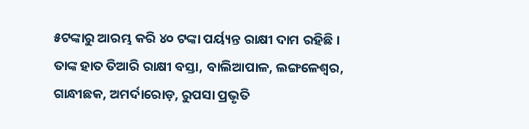୫ଟଙ୍କାରୁ ଆରମ୍ଭ କରି ୪୦ ଟଙ୍କା ପର୍ୟ୍ୟନ୍ତ ରାକ୍ଷୀ ଦାମ ରହିଛି । ତାଙ୍କ ହାତ ତିଆରି ରାକ୍ଷୀ ବସ୍ତା, ବାଲିଆପାଳ, ଲଙ୍ଗଳେଶ୍ୱର, ଗାନ୍ଧୀଛକ, ଅମର୍ଦାରୋଡ଼, ରୁପସା ପ୍ରଭୃତି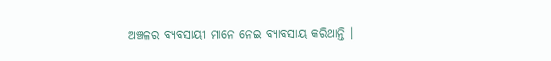ଅଞ୍ଚଳର ବ୍ୟବସାୟୀ ମାନେ ନେଇ ବ୍ୟାବସାୟ କରିଥାନ୍ତି ।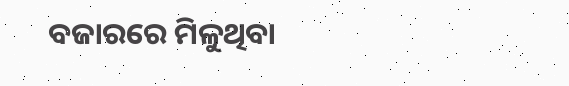ବଜାରରେ ମିଳୁଥିବା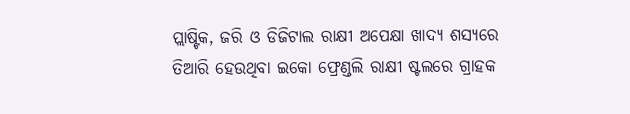ପ୍ଲାଷ୍ଟିକ, ଜରି ଓ ଡିଜିଟାଲ ରାକ୍ଷୀ ଅପେକ୍ଷା ଖାଦ୍ୟ ଶସ୍ୟରେ ତିଆରି ହେଉଥିବା ଇକୋ ଫ୍ରେଣ୍ଡଲି ରାକ୍ଷୀ ଷ୍ଟଲରେ ଗ୍ରାହକ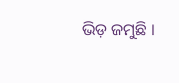ଭିଡ଼ ଜମୁଛି ।